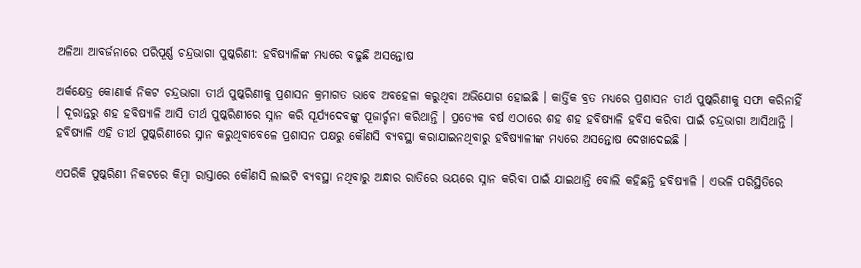ଅଳିଆ ଆବର୍ଜନାରେ ପରିପୂର୍ଣ୍ଣ ଚନ୍ଦ୍ରଭାଗା ପୁଷ୍କରିଣୀ: ହବିଷ୍ୟାଳିଙ୍କ ମଧ୍ୟରେ ବଢୁଛି ଅସନ୍ତୋଷ

ଅର୍କକ୍ଷେତ୍ର କୋଣାର୍କ ନିକଟ ଚନ୍ଦ୍ରଭାଗା ତୀର୍ଥ ପୁଷ୍କରିଣୀକୁ ପ୍ରଶାସନ କ୍ରମାଗତ ଭାବେ ଅବହେଳା କରୁଥିବା ଅଭିଯୋଗ ହୋଇଛି । କାର୍ତ୍ତିକ ବ୍ରତ ମଧ୍ୟରେ ପ୍ରଶାସନ ତୀର୍ଥ ପୁଷ୍କରିଣୀକୁ ସଫା କରିନାହିଁ । ଦୂରାନ୍ତରୁ ଶହ ହବିଷ୍ୟାଳି ଆସି ତୀର୍ଥ ପୁଷ୍କରିଣୀରେ ସ୍ନାନ କରି ସୂର୍ଯ୍ୟଦେବଙ୍କୁ ପୂଜାର୍ଚ୍ଚନା କରିଥାନ୍ତି । ପ୍ରତ୍ୟେକ ବର୍ଷ ଏଠାରେ ଶହ ଶହ ହବିଷ୍ୟାଳି ହବିସ କରିବା ପାଇଁ ଚନ୍ଦ୍ରଭାଗା ଆସିଥାନ୍ତି । ହବିଷ୍ୟାଳି ଏହି ତୀର୍ଥ ପୁଷ୍କରିଣୀରେ ସ୍ନାନ କରୁଥିବାବେଳେ ପ୍ରଶାସନ ପକ୍ଷରୁ କୌଣସି ବ୍ୟବସ୍ଥା କରାଯାଇନଥିବାରୁ ହବିଷ୍ୟାଳୀଙ୍କ ମଧ୍ୟରେ ଅସନ୍ତୋଷ ଦେଖାଦେଇଛି ।

ଏପରିକି ପୁଷ୍କରିଣୀ ନିକଟରେ କିମ୍ବା ରାସ୍ତାରେ କୌଣସି ଲାଇଟି ବ୍ୟବସ୍ଥା ନଥିବାରୁ ଅନ୍ଧାର ରାତିରେ ଭୟରେ ସ୍ନାନ କରିବା ପାଇଁ ଯାଇଥାନ୍ତି ବୋଲି କହିଛନ୍ତି ହବିଷ୍ୟାଳି । ଏଭଳି ପରିସ୍ଥିତିରେ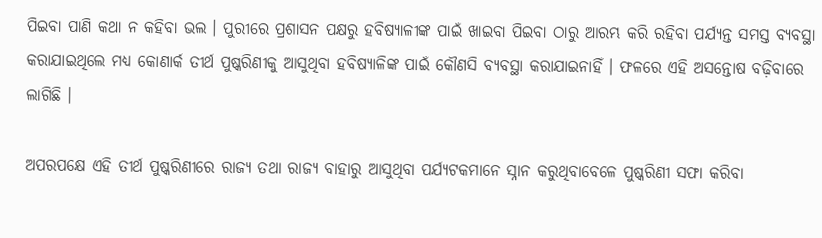ପିଇବା ପାଣି କଥା ନ କହିବା ଭଲ । ପୁରୀରେ ପ୍ରଶାସନ ପକ୍ଷରୁ ହବିଷ୍ୟାଳୀଙ୍କ ପାଇଁ ଖାଇବା ପିଇବା ଠାରୁ ଆରମ୍ଭ କରି ରହିବା ପର୍ଯ୍ୟନ୍ତ ସମସ୍ତ ବ୍ୟବସ୍ଥା କରାଯାଇଥିଲେ ମଧ୍ୟ କୋଣାର୍କ ତୀର୍ଥ ପୁଷ୍କରିଣୀକୁ ଆସୁଥିବା ହବିଷ୍ୟାଳିଙ୍କ ପାଇଁ କୌଣସି ବ୍ୟବସ୍ଥା କରାଯାଇନାହିଁ । ଫଳରେ ଏହି ଅସନ୍ତୋଷ ବଢ଼ିବାରେ ଲାଗିଛି ।

ଅପରପକ୍ଷେ ଏହି ତୀର୍ଥ ପୁଷ୍କରିଣୀରେ ରାଜ୍ୟ ତଥା ରାଜ୍ୟ ବାହାରୁ ଆସୁଥିବା ପର୍ଯ୍ୟଟକମାନେ ସ୍ନାନ କରୁଥିବାବେଳେ ପୁଷ୍କରିଣୀ ସଫା କରିବା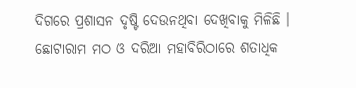ଦିଗରେ ପ୍ରଶାସନ ଦୃଷ୍ଟି ଦେଉନଥିବା ଦେଖିବାକୁ ମିଳିଛି । ଛୋଟାରାମ ମଠ ଓ ଦରିଆ ମହାବିରିଠାରେ ଶତାଧିକ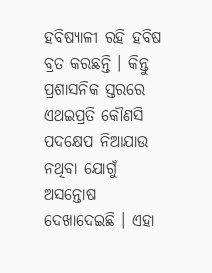ହବିଷ୍ୟାଳୀ ରହି ହବିଷ ବ୍ରତ କରଛନ୍ତି । କିନ୍ତୁ ପ୍ରଶାସନିକ ସ୍ତରରେ ଏଥଇପ୍ରତି କୌଣସି ପଦକ୍ଷେପ ନିଆଯାଉ ନଥିବା ଯୋଗୁଁ ଅସନ୍ତୋଷ ଦେଖାଦେଇଛି । ଏହା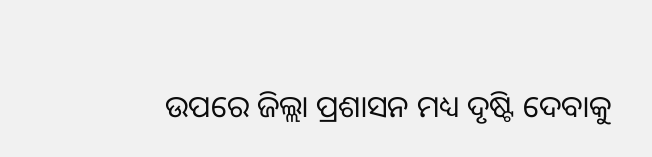ଉପରେ ଜିଲ୍ଲା ପ୍ରଶାସନ ମଧ୍ୟ ଦୃଷ୍ଟି ଦେବାକୁ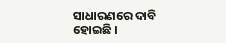ସାଧାରଣରେ ଦାବି ହୋଇଛି ।